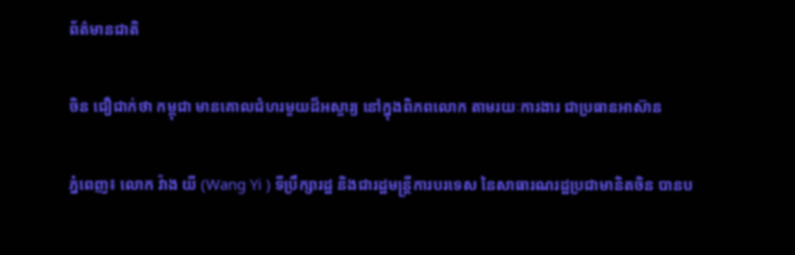ព័ត៌មានជាតិ

ចិន ជឿជាក់ថា កម្ពុជា មានគោលជំហរមួយដ៏អស្ចារ្យ នៅក្នុងពិភពលោក តាមរយៈការងារ ជាប្រធានអាស៊ាន

ភ្នំពេញ៖ លោក វ៉ាង យី (Wang Yi ) ទីប្រឹក្សារដ្ឋ និងជារដ្ឋមន្ត្រីការបរទេស នៃសាធារណរដ្ឋប្រជាមានិតចិន បានប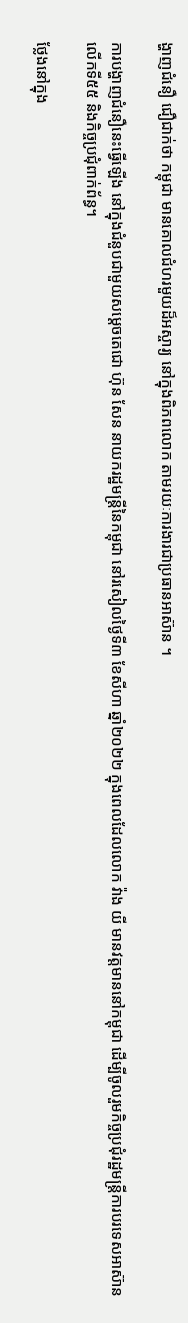ង្ហាញជំនឿ ជឿជាក់ថា កម្ពុជា មានគោលជំហរមួយដ៏អស្ចារ្យ នៅក្នុងពិភពលោក តាមរយៈការងារជាប្រធានអាស៊ាន ។

ការបង្ហាញជំនឿនេះធ្វើឡើង នៅក្នុងជំនួបជាមួយសម្ដេចតេជោ ហ៊ុន សែន នាយករដ្ឋមន្រ្តីនៃកម្ពុជា នៅរសៀលថ្ងៃទី៣ ខែសីហា ឆ្នាំ២០២២ ក្នុងពេលដែលលោក វ៉ាង យី មានវត្តមាននៅកម្ពុជា ដើម្បីចូលរួមកិច្ចប្រជុំរដ្ឋមន្រ្តីការបរទេសអាស៊ាន លើកទី៥៥ និងកិច្ចប្រជុំពាក់ព័ន្ធ។

ថ្លែងនៅក្នុង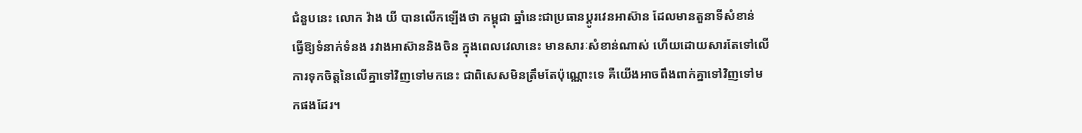ជំនួបនេះ លោក វ៉ាង យី បានលើកឡើងថា កម្ពុជា ឆ្នាំនេះជាប្រធានប្ដូរវេនអាស៊ាន ដែលមានតួនាទីសំខាន់ ធ្វើឱ្យទំនាក់ទំនង រវាងអាស៊ាននិងចិន ក្នុងពេលវេលានេះ មានសារៈសំខាន់ណាស់ ហើយដោយសារតែទៅលើ ការទុកចិត្តនៃលើគ្នាទៅវិញទៅមកនេះ ជាពិសេសមិនត្រឹមតែប៉ុណ្ណោះទេ គឺយើងអាចពឹងពាក់គ្នាទៅវិញទៅមកផងដែរ។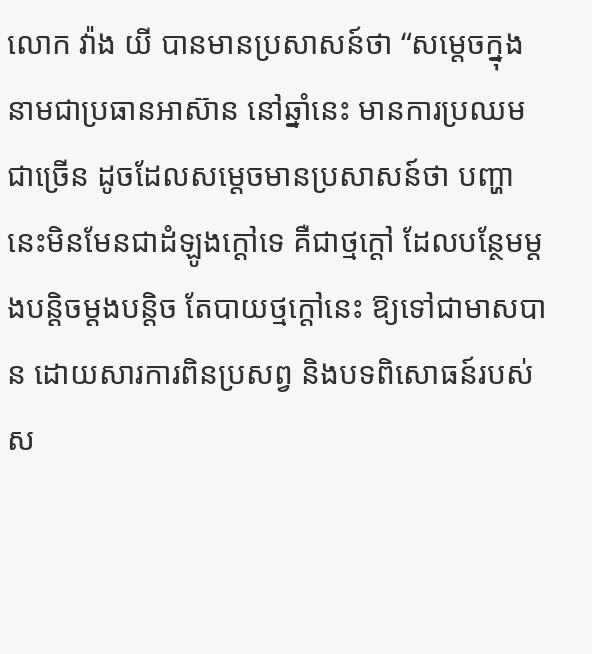លោក វ៉ាង យី បានមានប្រសាសន៍ថា “សម្ដេចក្នុងនាមជាប្រធានអាស៊ាន នៅឆ្នាំនេះ មានការប្រឈមជាច្រើន ដូចដែលសម្តេចមានប្រសាសន៍ថា បញ្ហានេះមិនមែនជាដំឡូងក្ដៅទេ គឺជាថ្មក្ដៅ ដែលបន្ថែមម្ដងបន្តិចម្ដងបន្តិច តែបាយថ្មក្ដៅនេះ ឱ្យទៅជាមាសបាន ដោយសារការពិនប្រសព្វ និងបទពិសោធន៍របស់ស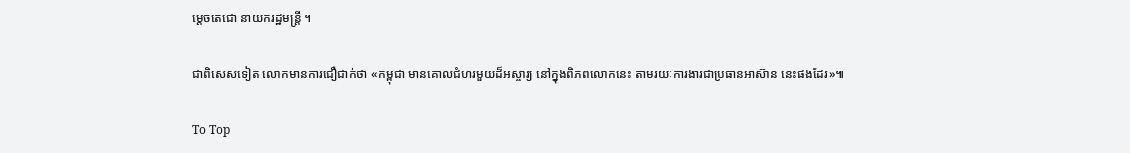ម្ដេចតេជោ នាយករដ្ឋមន្ត្រី ។

ជាពិសេសទៀត លោកមានការជឿជាក់ថា «កម្ពុជា មានគោលជំហរមួយដ៏អស្ចារ្យ នៅក្នុងពិភពលោកនេះ តាមរយៈការងារជាប្រធានអាស៊ាន នេះផងដែរ»៕

To Top